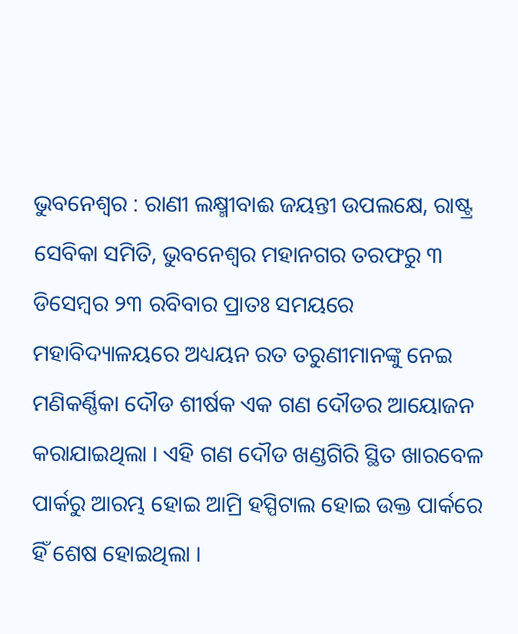ଭୁବନେଶ୍ୱର : ରାଣୀ ଲକ୍ଷ୍ମୀବାଈ ଜୟନ୍ତୀ ଉପଲକ୍ଷେ, ରାଷ୍ଟ୍ର ସେବିକା ସମିତି, ଭୁବନେଶ୍ୱର ମହାନଗର ତରଫରୁ ୩ ଡିସେମ୍ବର ୨୩ ରବିବାର ପ୍ରାତଃ ସମୟରେ ମହାବିଦ୍ୟାଳୟରେ ଅଧ୍ୟୟନ ରତ ତରୁଣୀମାନଙ୍କୁ ନେଇ ମଣିକର୍ଣ୍ଣିକା ଦୌଡ ଶୀର୍ଷକ ଏକ ଗଣ ଦୌଡର ଆୟୋଜନ କରାଯାଇଥିଲା । ଏହି ଗଣ ଦୌଡ ଖଣ୍ଡଗିରି ସ୍ଥିତ ଖାରବେଳ ପାର୍କରୁ ଆରମ୍ଭ ହୋଇ ଆମ୍ରି ହସ୍ପିଟାଲ ହୋଇ ଉକ୍ତ ପାର୍କରେ ହିଁ ଶେଷ ହୋଇଥିଲା ।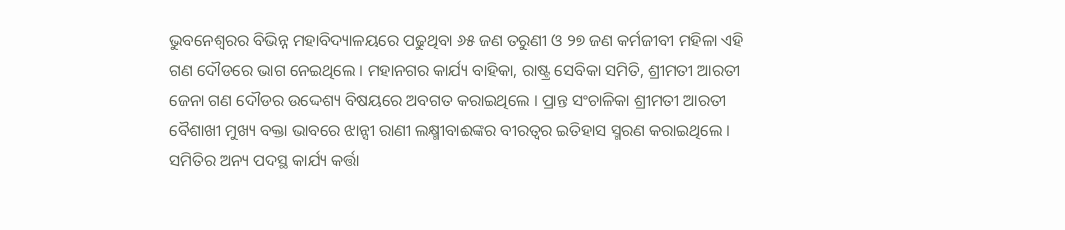ଭୁବନେଶ୍ୱରର ବିଭିନ୍ନ ମହାବିଦ୍ୟାଳୟରେ ପଢୁଥିବା ୬୫ ଜଣ ତରୁଣୀ ଓ ୨୭ ଜଣ କର୍ମଜୀବୀ ମହିଳା ଏହି ଗଣ ଦୌଡରେ ଭାଗ ନେଇଥିଲେ । ମହାନଗର କାର୍ଯ୍ୟ ବାହିକା, ରାଷ୍ଟ୍ର ସେବିକା ସମିତି, ଶ୍ରୀମତୀ ଆରତୀ ଜେନା ଗଣ ଦୌଡର ଉଦ୍ଦେଶ୍ୟ ବିଷୟରେ ଅବଗତ କରାଇଥିଲେ । ପ୍ରାନ୍ତ ସଂଚାଳିକା ଶ୍ରୀମତୀ ଆରତୀ ବୈଶାଖୀ ମୁଖ୍ୟ ବକ୍ତା ଭାବରେ ଝାନ୍ସୀ ରାଣୀ ଲକ୍ଷ୍ମୀବାଈଙ୍କର ବୀରତ୍ୱର ଇତିହାସ ସ୍ମରଣ କରାଇଥିଲେ । ସମିତିର ଅନ୍ୟ ପଦସ୍ଥ କାର୍ଯ୍ୟ କର୍ତ୍ତା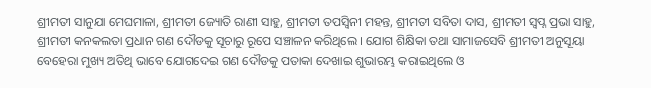ଶ୍ରୀମତୀ ସାନୁଯା ମେଘମାଳା, ଶ୍ରୀମତୀ ଜ୍ୟୋତି ରାଣୀ ସାହୁ, ଶ୍ରୀମତୀ ତପସ୍ୱିନୀ ମହନ୍ତ, ଶ୍ରୀମତୀ ସବିତା ଦାସ, ଶ୍ରୀମତୀ ସ୍ୱପ୍ନ ପ୍ରଭା ସାହୁ, ଶ୍ରୀମତୀ କନକଲତା ପ୍ରଧାନ ଗଣ ଦୌଡକୁ ସୂଚାରୁ ରୂପେ ସଞ୍ଚାଳନ କରିଥିଲେ । ଯୋଗ ଶିକ୍ଷିକା ତଥା ସାମାଜସେବି ଶ୍ରୀମତୀ ଅନୁସୂୟା ବେହେରା ମୁଖ୍ୟ ଅତିଥି ଭାବେ ଯୋଗଦେଇ ଗଣ ଦୌଡକୁ ପତାକା ଦେଖାଇ ଶୁଭାରମ୍ଭ କରାଇଥିଲେ ଓ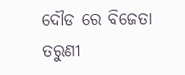ଦୌଡ ରେ ବିଜେତା ତରୁଣୀ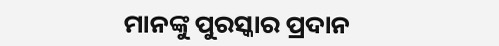ମାନଙ୍କୁ ପୁରସ୍କାର ପ୍ରଦାନ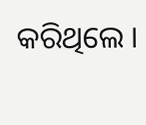କରିଥିଲେ ।